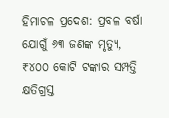ହିମାଚଳ ପ୍ରଦେଶ: ପ୍ରବଳ ବର୍ଷା ଯୋଗୁଁ ୬୩ ଜଣଙ୍କ ମୃତ୍ୟୁ, ₹୪୦୦ କୋଟି ଟଙ୍କାର ସମ୍ପତ୍ତି କ୍ଷତିଗ୍ରସ୍ତ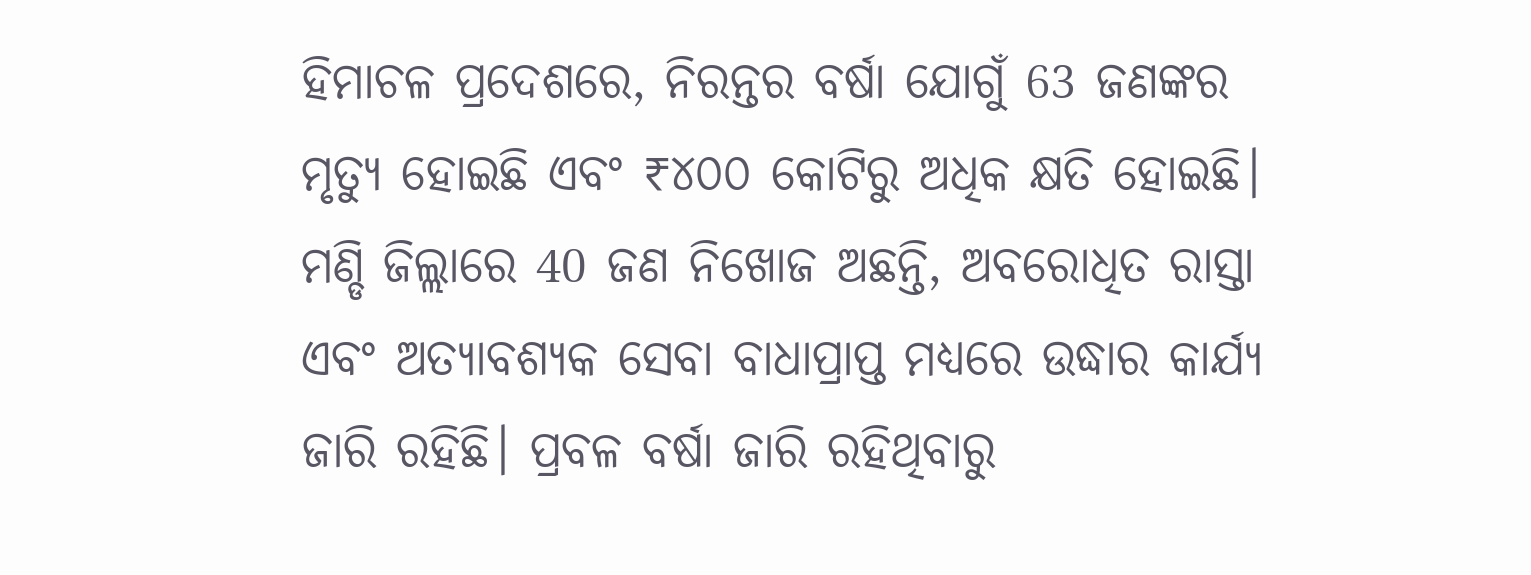ହିମାଚଳ ପ୍ରଦେଶରେ, ନିରନ୍ତର ବର୍ଷା ଯୋଗୁଁ 63 ଜଣଙ୍କର ମୃତ୍ୟୁ ହୋଇଛି ଏବଂ ₹୪୦୦ କୋଟିରୁ ଅଧିକ କ୍ଷତି ହୋଇଛି। ମଣ୍ଡି ଜିଲ୍ଲାରେ 40 ଜଣ ନିଖୋଜ ଅଛନ୍ତି, ଅବରୋଧିତ ରାସ୍ତା ଏବଂ ଅତ୍ୟାବଶ୍ୟକ ସେବା ବାଧାପ୍ରାପ୍ତ ମଧ୍ୟରେ ଉଦ୍ଧାର କାର୍ଯ୍ୟ ଜାରି ରହିଛି। ପ୍ରବଳ ବର୍ଷା ଜାରି ରହିଥିବାରୁ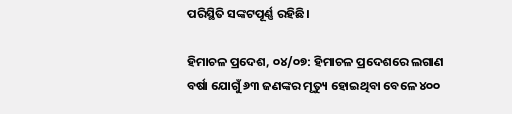ପରିସ୍ଥିତି ସଙ୍କଟପୂର୍ଣ୍ଣ ରହିଛି।

ହିମାଚଳ ପ୍ରଦେଶ, ୦୪/୦୭: ହିମାଚଳ ପ୍ରଦେଶରେ ଲଗାଣ ବର୍ଷା ଯୋଗୁଁ ୬୩ ଜଣଙ୍କର ମୃତ୍ୟୁ ହୋଇଥିବା ବେଳେ ୪୦୦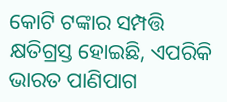କୋଟି ଟଙ୍କାର ସମ୍ପତ୍ତି କ୍ଷତିଗ୍ରସ୍ତ ହୋଇଛି, ଏପରିକି ଭାରତ ପାଣିପାଗ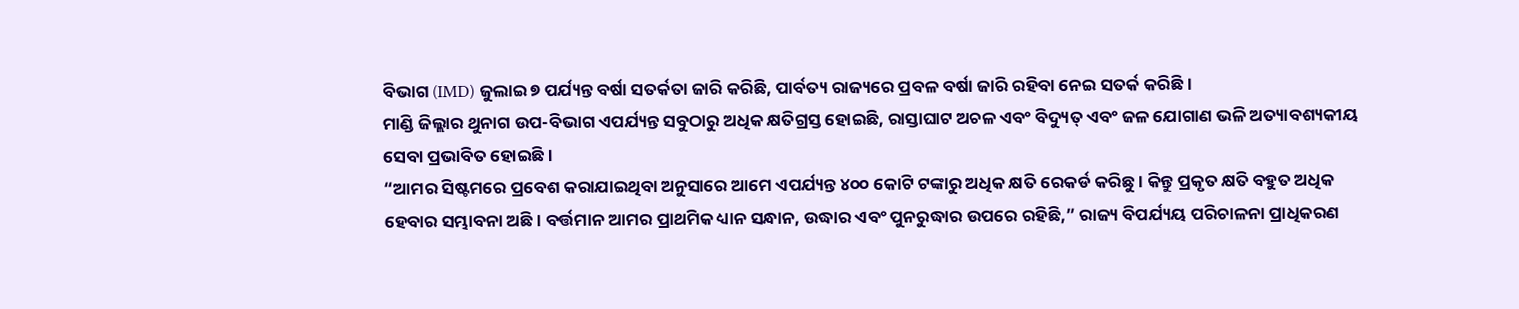ବିଭାଗ (IMD) ଜୁଲାଇ ୭ ପର୍ଯ୍ୟନ୍ତ ବର୍ଷା ସତର୍କତା ଜାରି କରିଛି, ପାର୍ବତ୍ୟ ରାଜ୍ୟରେ ପ୍ରବଳ ବର୍ଷା ଜାରି ରହିବା ନେଇ ସତର୍କ କରିଛି।
ମାଣ୍ଡି ଜିଲ୍ଲାର ଥୁନାଗ ଉପ-ବିଭାଗ ଏପର୍ଯ୍ୟନ୍ତ ସବୁଠାରୁ ଅଧିକ କ୍ଷତିଗ୍ରସ୍ତ ହୋଇଛି, ରାସ୍ତାଘାଟ ଅଚଳ ଏବଂ ବିଦ୍ୟୁତ୍ ଏବଂ ଜଳ ଯୋଗାଣ ଭଳି ଅତ୍ୟାବଶ୍ୟକୀୟ ସେବା ପ୍ରଭାବିତ ହୋଇଛି।
“ଆମର ସିଷ୍ଟମରେ ପ୍ରବେଶ କରାଯାଇଥିବା ଅନୁସାରେ ଆମେ ଏପର୍ଯ୍ୟନ୍ତ ୪୦୦ କୋଟି ଟଙ୍କାରୁ ଅଧିକ କ୍ଷତି ରେକର୍ଡ କରିଛୁ। କିନ୍ତୁ ପ୍ରକୃତ କ୍ଷତି ବହୁତ ଅଧିକ ହେବାର ସମ୍ଭାବନା ଅଛି। ବର୍ତ୍ତମାନ ଆମର ପ୍ରାଥମିକ ଧ୍ୟାନ ସନ୍ଧାନ, ଉଦ୍ଧାର ଏବଂ ପୁନରୁଦ୍ଧାର ଉପରେ ରହିଛି,” ରାଜ୍ୟ ବିପର୍ଯ୍ୟୟ ପରିଚାଳନା ପ୍ରାଧିକରଣ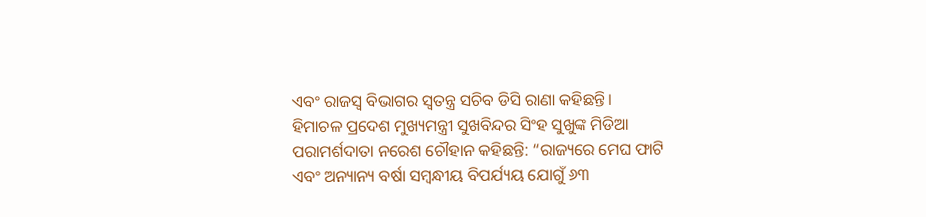ଏବଂ ରାଜସ୍ୱ ବିଭାଗର ସ୍ୱତନ୍ତ୍ର ସଚିବ ଡିସି ରାଣା କହିଛନ୍ତି।
ହିମାଚଳ ପ୍ରଦେଶ ମୁଖ୍ୟମନ୍ତ୍ରୀ ସୁଖବିନ୍ଦର ସିଂହ ସୁଖୁଙ୍କ ମିଡିଆ ପରାମର୍ଶଦାତା ନରେଶ ଚୌହାନ କହିଛନ୍ତି: “ରାଜ୍ୟରେ ମେଘ ଫାଟି ଏବଂ ଅନ୍ୟାନ୍ୟ ବର୍ଷା ସମ୍ବନ୍ଧୀୟ ବିପର୍ଯ୍ୟୟ ଯୋଗୁଁ ୬୩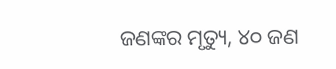ଜଣଙ୍କର ମୃତ୍ୟୁ, ୪୦ ଜଣ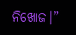ନିଖୋଜ।”